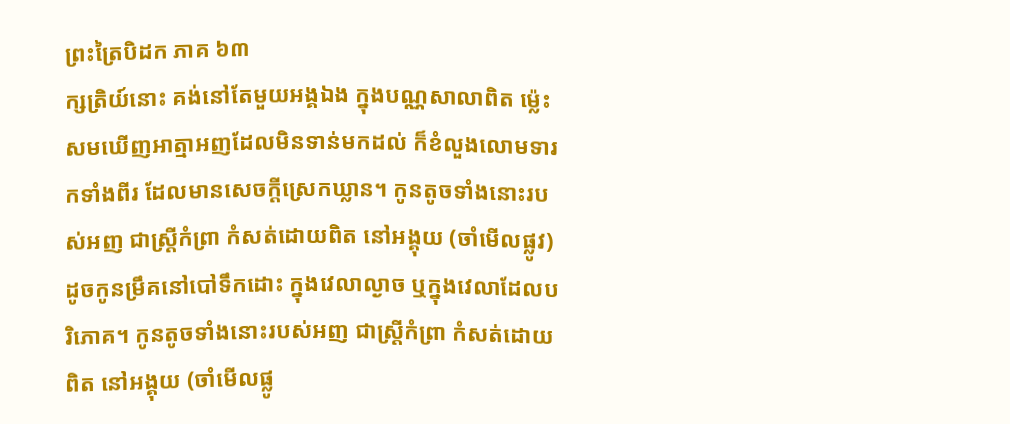ព្រះត្រៃបិដក ភាគ ៦៣
ក្សត្រិយ៍នោះ គង់នៅតែមួយអង្គឯង ក្នុងបណ្ណសាលាពិត ម្ល៉េះសមឃើញអាត្មាអញដែលមិនទាន់មកដល់ ក៏ខំលួងលោមទារកទាំងពីរ ដែលមានសេចក្តីស្រេកឃ្លាន។ កូនតូចទាំងនោះរបស់អញ ជាស្រ្តីកំព្រា កំសត់ដោយពិត នៅអង្គុយ (ចាំមើលផ្លូវ) ដូចកូនម្រឹគនៅបៅទឹកដោះ ក្នុងវេលាល្ងាច ឬក្នុងវេលាដែលបរិភោគ។ កូនតូចទាំងនោះរបស់អញ ជាស្រ្តីកំព្រា កំសត់ដោយពិត នៅអង្គុយ (ចាំមើលផ្លូ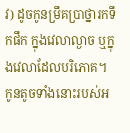វ) ដូចកូនម្រឹគបា្រថ្នារកទឹកផឹក ក្នុងវេលាល្ងាច ឬក្នុងវេលាដែលបរិភោគ។ កូនតូចទាំងនោះរបស់អ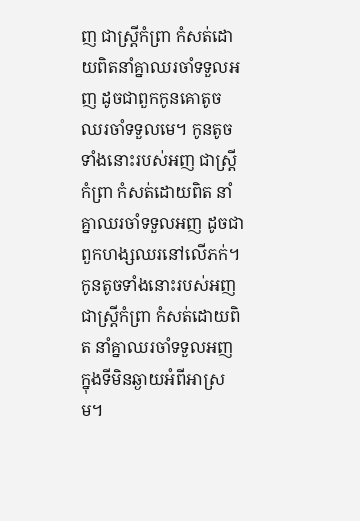ញ ជាស្រ្តីកំព្រា កំសត់ដោយពិតនាំគ្នាឈរចាំទទួលអញ ដូចជាពួកកូនគោតូច ឈរចាំទទួលមេ។ កូនតូចទាំងនោះរបស់អញ ជាស្រ្តីកំព្រា កំសត់ដោយពិត នាំគ្នាឈរចាំទទួលអញ ដូចជាពួកហង្សឈរនៅលើភក់។ កូនតូចទាំងនោះរបស់អញជាស្រ្តីកំព្រា កំសត់ដោយពិត នាំគ្នាឈរចាំទទួលអញ ក្នុងទីមិនឆ្ងាយអំពីអាស្រម។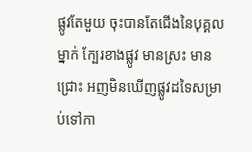ផ្លូវតែមួយ ចុះបានតែជើងនៃបុគ្គលម្នាក់ ក្បែរខាងផ្លូវ មានស្រះ មានជ្រោះ អញមិនឃើញផ្លូវដទៃសម្រាប់ទៅកា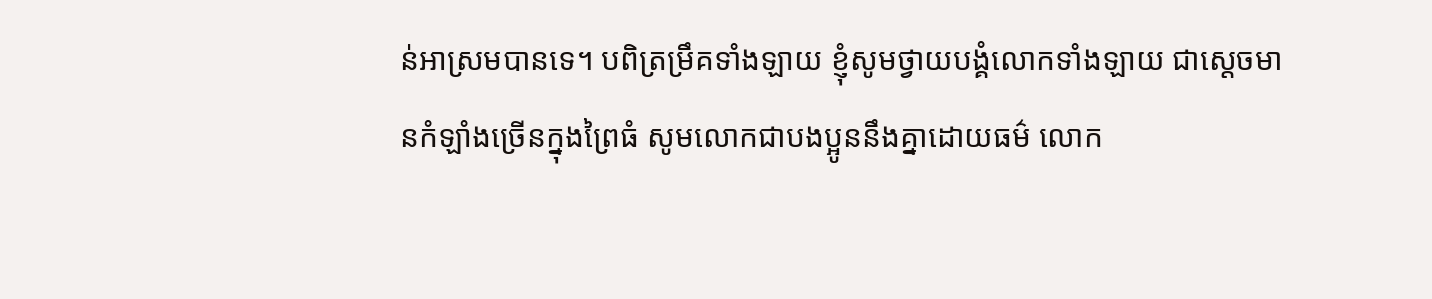ន់អាស្រមបានទេ។ បពិត្រម្រឹគទាំងឡាយ ខ្ញុំសូមថ្វាយបង្គំលោកទាំងឡាយ ជាស្តេចមានកំឡាំងច្រើនក្នុងព្រៃធំ សូមលោកជាបងប្អូននឹងគ្នាដោយធម៌ លោក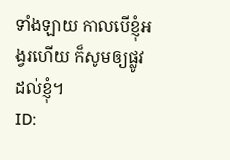ទាំងឡាយ កាលបើខ្ញុំអង្វរហើយ ក៏សូមឲ្យផ្លូវដល់ខ្ញុំ។
ID: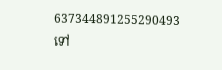637344891255290493
ទៅ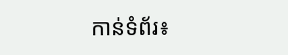កាន់ទំព័រ៖